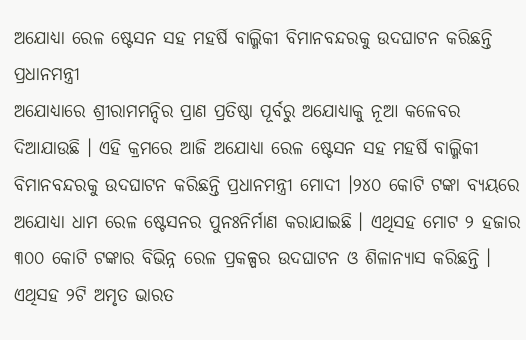ଅଯୋଧ୍ୟା ରେଳ ଷ୍ଟେସନ ସହ ମହର୍ଷି ବାଲ୍ମିକୀ ବିମାନବନ୍ଦରକୁ ଉଦଘାଟନ କରିଛନ୍ତି ପ୍ରଧାନମନ୍ତ୍ରୀ
ଅଯୋଧ୍ୟାରେ ଶ୍ରୀରାମମନ୍ଦିର ପ୍ରାଣ ପ୍ରତିଷ୍ଠା ପୂର୍ବରୁ ଅଯୋଧ୍ୟାକୁ ନୂଆ କଳେବର ଦିଆଯାଉଛି । ଏହି କ୍ରମରେ ଆଜି ଅଯୋଧ୍ୟା ରେଳ ଷ୍ଟେସନ ସହ ମହର୍ଷି ବାଲ୍ମିକୀ ବିମାନବନ୍ଦରକୁ ଉଦଘାଟନ କରିଛନ୍ତି ପ୍ରଧାନମନ୍ତ୍ରୀ ମୋଦୀ ।୨୪୦ କୋଟି ଟଙ୍କା ବ୍ୟୟରେ ଅଯୋଧ୍ୟା ଧାମ ରେଳ ଷ୍ଟେସନର ପୁନଃନିର୍ମାଣ କରାଯାଇଛି । ଏଥିସହ ମୋଟ ୨ ହଜାର ୩୦୦ କୋଟି ଟଙ୍କାର ବିଭିନ୍ନ ରେଳ ପ୍ରକଳ୍ପର ଉଦଘାଟନ ଓ ଶିଳାନ୍ୟାସ କରିଛନ୍ତି । ଏଥିସହ ୨ଟି ଅମୃତ ଭାରତ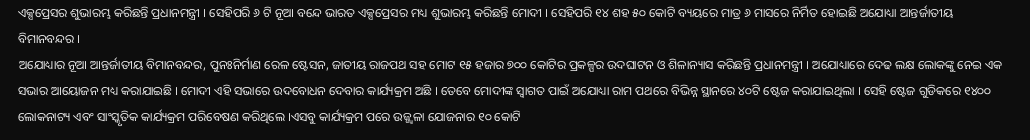ଏକ୍ସପ୍ରେସର ଶୁଭାରମ୍ଭ କରିଛନ୍ତି ପ୍ରଧାନମନ୍ତ୍ରୀ । ସେହିପରି ୬ ଟି ନୂଆ ବନ୍ଦେ ଭାରତ ଏକ୍ସପ୍ରେସର ମଧ୍ୟ ଶୁଭାରମ୍ଭ କରିଛନ୍ତି ମୋଦୀ । ସେହିପରି ୧୪ ଶହ ୫୦ କୋଟି ବ୍ୟୟରେ ମାତ୍ର ୬ ମାସରେ ନିର୍ମିତ ହୋଇଛି ଅଯୋଧ୍ୟା ଆନ୍ତର୍ଜାତୀୟ ବିମାନବନ୍ଦର ।
ଅଯୋଧ୍ୟାର ନୂଆ ଆନ୍ତର୍ଜାତୀୟ ବିମାନବନ୍ଦର, ପୁନଃନିର୍ମାଣ ରେଳ ଷ୍ଟେସନ, ଜାତୀୟ ରାଜପଥ ସହ ମୋଟ ୧୫ ହଜାର ୭୦୦ କୋଟିର ପ୍ରକଳ୍ପର ଉଦଘାଟନ ଓ ଶିଳାନ୍ୟାସ କରିଛନ୍ତି ପ୍ରଧାନମନ୍ତ୍ରୀ । ଅଯୋଧ୍ୟାରେ ଦେଢ ଲକ୍ଷ ଲୋକଙ୍କୁ ନେଇ ଏକ ସଭାର ଆୟୋଜନ ମଧ୍ୟ କରାଯାଇଛି । ମୋଦୀ ଏହି ସଭାରେ ଉଦବୋଧନ ଦେବାର କାର୍ଯ୍ୟକ୍ରମ ଅଛି । ତେବେ ମୋଦୀଙ୍କ ସ୍ୱାଗତ ପାଇଁ ଅଯୋଧ୍ୟା ରାମ ପଥରେ ବିଭିନ୍ନ ସ୍ଥାନରେ ୪୦ଟି ଷ୍ଟେଜ କରାଯାଇଥିଲା । ସେହି ଷ୍ଟେଜ ଗୁଡିକରେ ୧୪୦୦ ଲୋକନାଟ୍ୟ ଏବଂ ସାଂସ୍କୃତିକ କାର୍ଯ୍ୟକ୍ରମ ପରିବେଷଣ କରିଥିଲେ ।ଏସବୁ କାର୍ଯ୍ୟକ୍ରମ ପରେ ଉଜ୍ଜ୍ୱଳା ଯୋଜନାର ୧୦ କୋଟି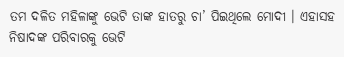ତମ ଦଳିତ ମହିଳାଙ୍କୁ ଭେଟି ତାଙ୍କ ହାତରୁ ଚା’ ପିଇଥିଲେ ମୋଦୀ । ଏହାସହ ନିଷାଦଙ୍କ ପରିବାରକୁ ଭେଟି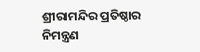ଶ୍ରୀରାମନ୍ଦିର ପ୍ରତିଷ୍ଠାର ନିମନ୍ତ୍ରଣ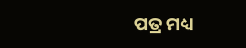ପତ୍ର ମଧ୍ୟ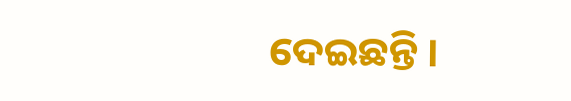ଦେଇଛନ୍ତି ।